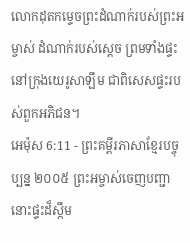លោកដុតកម្ទេចព្រះដំណាក់របស់ព្រះអម្ចាស់ ដំណាក់របស់ស្ដេច ព្រមទាំងផ្ទះនៅក្រុងយេរូសាឡឹម ជាពិសេសផ្ទះរបស់ពួកអភិជន។
អេម៉ុស 6:11 - ព្រះគម្ពីរភាសាខ្មែរបច្ចុប្បន្ន ២០០៥ ព្រះអម្ចាស់ចេញបញ្ជា នោះផ្ទះដ៏ស្កឹម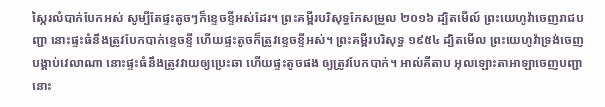ស្កៃរលំបាក់បែកអស់ សូម្បីតែផ្ទះតូចៗក៏ខ្ទេចខ្ទីអស់ដែរ។ ព្រះគម្ពីរបរិសុទ្ធកែសម្រួល ២០១៦ ដ្បិតមើល៍ ព្រះយេហូវ៉ាចេញរាជបញ្ជា នោះផ្ទះធំនឹងត្រូវបែកបាក់ខ្ទេចខ្ទី ហើយផ្ទះតូចក៏ត្រូវខ្ទេចខ្ទីអស់។ ព្រះគម្ពីរបរិសុទ្ធ ១៩៥៤ ដ្បិតមើល ព្រះយេហូវ៉ាទ្រង់ចេញបង្គាប់វេលាណា នោះផ្ទះធំនឹងត្រូវវាយឲ្យប្រេះឆា ហើយផ្ទះតូចផង ឲ្យត្រូវបែកបាក់។ អាល់គីតាប អុលឡោះតាអាឡាចេញបញ្ជា នោះ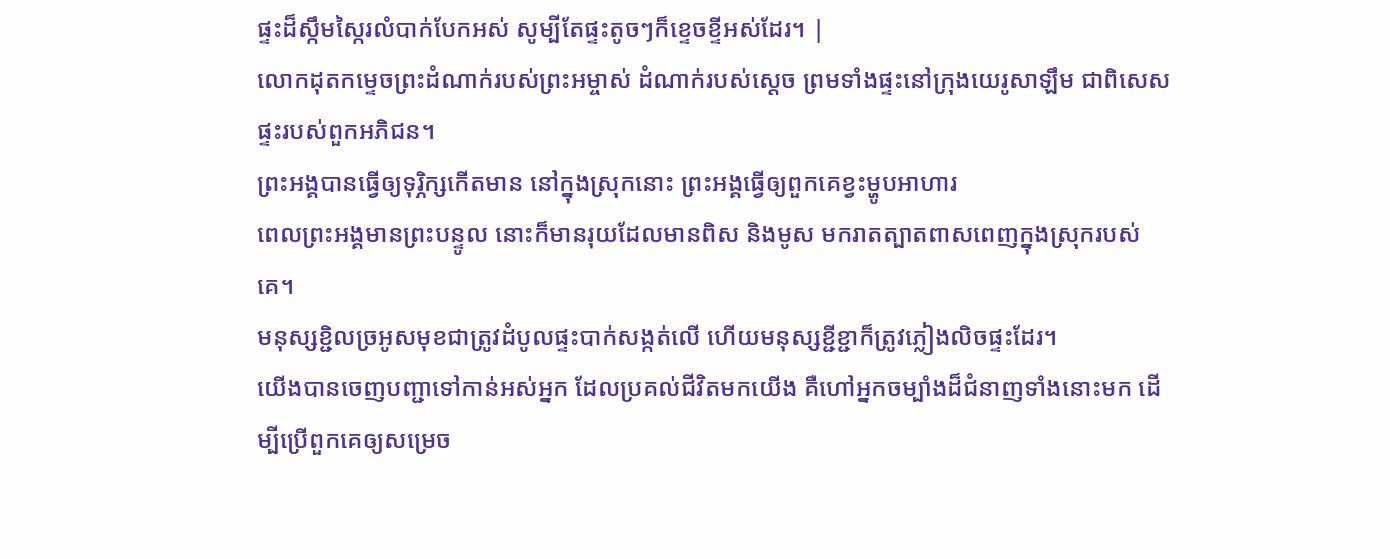ផ្ទះដ៏ស្កឹមស្កៃរលំបាក់បែកអស់ សូម្បីតែផ្ទះតូចៗក៏ខ្ទេចខ្ទីអស់ដែរ។ |
លោកដុតកម្ទេចព្រះដំណាក់របស់ព្រះអម្ចាស់ ដំណាក់របស់ស្ដេច ព្រមទាំងផ្ទះនៅក្រុងយេរូសាឡឹម ជាពិសេសផ្ទះរបស់ពួកអភិជន។
ព្រះអង្គបានធ្វើឲ្យទុរ្ភិក្សកើតមាន នៅក្នុងស្រុកនោះ ព្រះអង្គធ្វើឲ្យពួកគេខ្វះម្ហូបអាហារ
ពេលព្រះអង្គមានព្រះបន្ទូល នោះក៏មានរុយដែលមានពិស និងមូស មករាតត្បាតពាសពេញក្នុងស្រុករបស់គេ។
មនុស្សខ្ជិលច្រអូសមុខជាត្រូវដំបូលផ្ទះបាក់សង្កត់លើ ហើយមនុស្សខ្ជីខ្ជាក៏ត្រូវភ្លៀងលិចផ្ទះដែរ។
យើងបានចេញបញ្ជាទៅកាន់អស់អ្នក ដែលប្រគល់ជីវិតមកយើង គឺហៅអ្នកចម្បាំងដ៏ជំនាញទាំងនោះមក ដើម្បីប្រើពួកគេឲ្យសម្រេច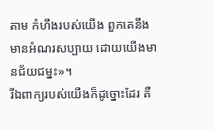តាម កំហឹងរបស់យើង ពួកគេនឹងមានអំណរសប្បាយ ដោយយើងមានជ័យជម្នះ»។
រីឯពាក្យរបស់យើងក៏ដូច្នោះដែរ គឺ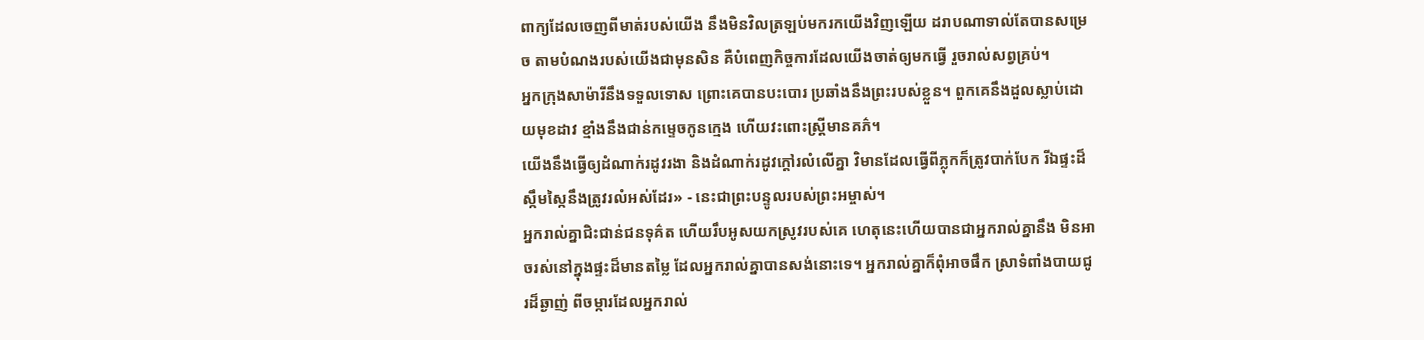ពាក្យដែលចេញពីមាត់របស់យើង នឹងមិនវិលត្រឡប់មករកយើងវិញឡើយ ដរាបណាទាល់តែបានសម្រេច តាមបំណងរបស់យើងជាមុនសិន គឺបំពេញកិច្ចការដែលយើងចាត់ឲ្យមកធ្វើ រួចរាល់សព្វគ្រប់។
អ្នកក្រុងសាម៉ារីនឹងទទួលទោស ព្រោះគេបានបះបោរ ប្រឆាំងនឹងព្រះរបស់ខ្លួន។ ពួកគេនឹងដួលស្លាប់ដោយមុខដាវ ខ្មាំងនឹងជាន់កម្ទេចកូនក្មេង ហើយវះពោះស្ត្រីមានគភ៌។
យើងនឹងធ្វើឲ្យដំណាក់រដូវរងា និងដំណាក់រដូវក្ដៅរលំលើគ្នា វិមានដែលធ្វើពីភ្លុកក៏ត្រូវបាក់បែក រីឯផ្ទះដ៏ស្កឹមស្កៃនឹងត្រូវរលំអស់ដែរ» - នេះជាព្រះបន្ទូលរបស់ព្រះអម្ចាស់។
អ្នករាល់គ្នាជិះជាន់ជនទុគ៌ត ហើយរឹបអូសយកស្រូវរបស់គេ ហេតុនេះហើយបានជាអ្នករាល់គ្នានឹង មិនអាចរស់នៅក្នុងផ្ទះដ៏មានតម្លៃ ដែលអ្នករាល់គ្នាបានសង់នោះទេ។ អ្នករាល់គ្នាក៏ពុំអាចផឹក ស្រាទំពាំងបាយជូរដ៏ឆ្ងាញ់ ពីចម្ការដែលអ្នករាល់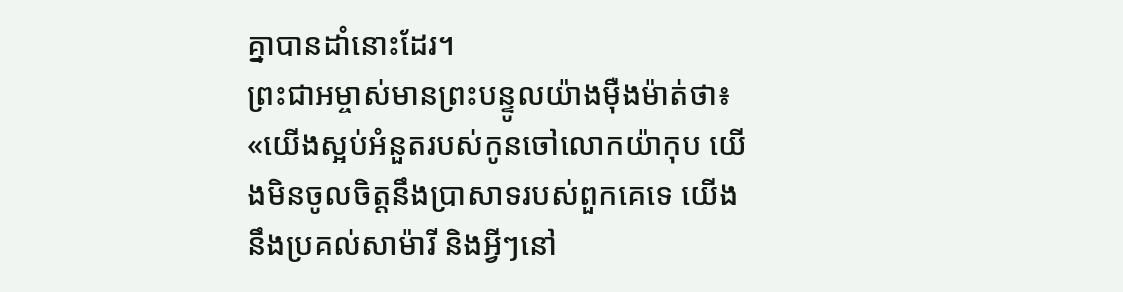គ្នាបានដាំនោះដែរ។
ព្រះជាអម្ចាស់មានព្រះបន្ទូលយ៉ាងម៉ឺងម៉ាត់ថា៖ «យើងស្អប់អំនួតរបស់កូនចៅលោកយ៉ាកុប យើងមិនចូលចិត្តនឹងប្រាសាទរបស់ពួកគេទេ យើងនឹងប្រគល់សាម៉ារី និងអ្វីៗនៅ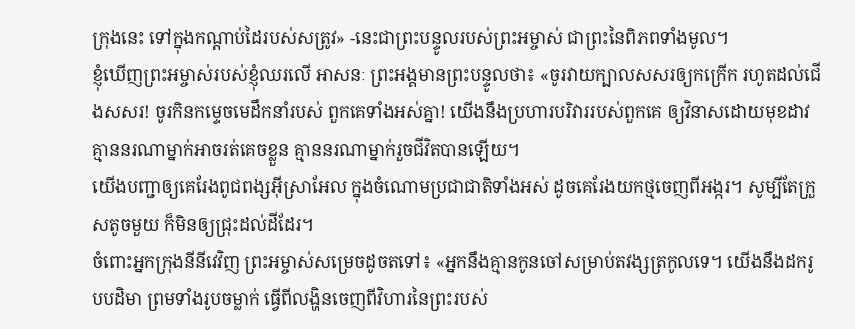ក្រុងនេះ ទៅក្នុងកណ្ដាប់ដៃរបស់សត្រូវ» -នេះជាព្រះបន្ទូលរបស់ព្រះអម្ចាស់ ជាព្រះនៃពិភពទាំងមូល។
ខ្ញុំឃើញព្រះអម្ចាស់របស់ខ្ញុំឈរលើ អាសនៈ ព្រះអង្គមានព្រះបន្ទូលថា៖ «ចូរវាយក្បាលសសរឲ្យកក្រើក រហូតដល់ជើងសសរ! ចូរកិនកម្ទេចមេដឹកនាំរបស់ ពួកគេទាំងអស់គ្នា! យើងនឹងប្រហារបរិវាររបស់ពួកគេ ឲ្យវិនាសដោយមុខដាវ គ្មាននរណាម្នាក់អាចរត់គេចខ្លួន គ្មាននរណាម្នាក់រួចជីវិតបានឡើយ។
យើងបញ្ជាឲ្យគេរែងពូជពង្សអ៊ីស្រាអែល ក្នុងចំណោមប្រជាជាតិទាំងអស់ ដូចគេរែងយកថ្មចេញពីអង្ករ។ សូម្បីតែក្រួសតូចមួយ ក៏មិនឲ្យជ្រុះដល់ដីដែរ។
ចំពោះអ្នកក្រុងនីនីវេវិញ ព្រះអម្ចាស់សម្រេចដូចតទៅ៖ «អ្នកនឹងគ្មានកូនចៅសម្រាប់តវង្សត្រកូលទេ។ យើងនឹងដករូបបដិមា ព្រមទាំងរូបចម្លាក់ ធ្វើពីលង្ហិនចេញពីវិហារនៃព្រះរបស់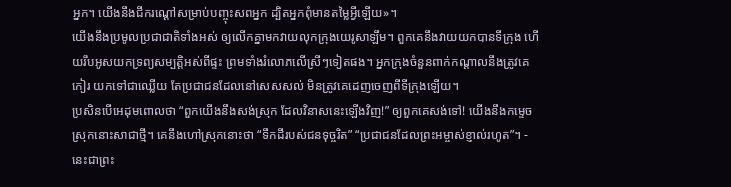អ្នក។ យើងនឹងជីករណ្ដៅសម្រាប់បញ្ចុះសពអ្នក ដ្បិតអ្នកពុំមានតម្លៃអ្វីឡើយ»។
យើងនឹងប្រមូលប្រជាជាតិទាំងអស់ ឲ្យលើកគ្នាមកវាយលុកក្រុងយេរូសាឡឹម។ ពួកគេនឹងវាយយកបានទីក្រុង ហើយរឹបអូសយកទ្រព្យសម្បត្តិអស់ពីផ្ទះ ព្រមទាំងរំលោភលើស្រីៗទៀតផង។ អ្នកក្រុងចំនួនពាក់កណ្ដាលនឹងត្រូវគេកៀរ យកទៅជាឈ្លើយ តែប្រជាជនដែលនៅសេសសល់ មិនត្រូវគេដេញចេញពីទីក្រុងឡើយ។
ប្រសិនបើអេដុមពោលថា “ពួកយើងនឹងសង់ស្រុក ដែលវិនាសនេះឡើងវិញ!” ឲ្យពួកគេសង់ទៅ! យើងនឹងកម្ទេចស្រុកនោះសាជាថ្មី។ គេនឹងហៅស្រុកនោះថា “ទឹកដីរបស់ជនទុច្ចរិត” “ប្រជាជនដែលព្រះអម្ចាស់ខ្ញាល់រហូត”។ - នេះជាព្រះ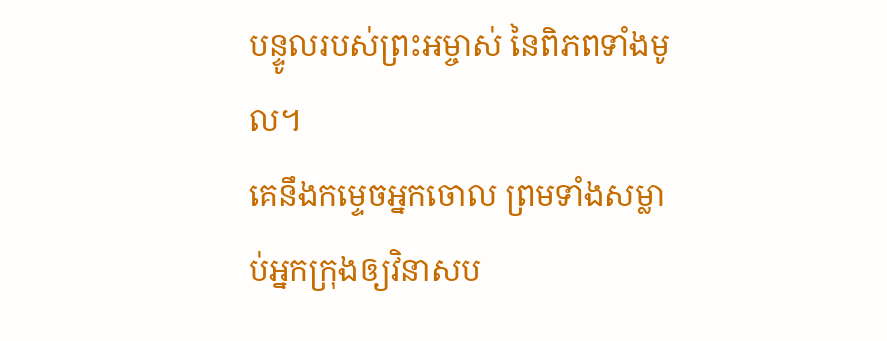បន្ទូលរបស់ព្រះអម្ចាស់ នៃពិភពទាំងមូល។
គេនឹងកម្ទេចអ្នកចោល ព្រមទាំងសម្លាប់អ្នកក្រុងឲ្យវិនាសប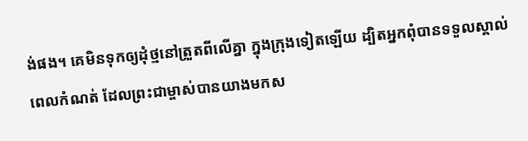ង់ផង។ គេមិនទុកឲ្យដុំថ្មនៅត្រួតពីលើគ្នា ក្នុងក្រុងទៀតឡើយ ដ្បិតអ្នកពុំបានទទួលស្គាល់ពេលកំណត់ ដែលព្រះជាម្ចាស់បានយាងមកស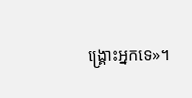ង្គ្រោះអ្នកទេ»។